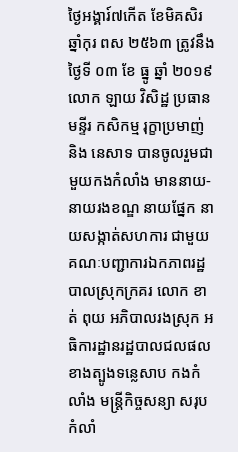ថ្ងៃអង្គារ៍៧កើត ខែមិគសិរ ឆ្នាំកុរ ពស ២៥៦៣ ត្រូវនឹងថ្ងៃទី ០៣ ខែ ធ្នូ ឆ្នាំ ២០១៩ លោក ឡាយ វិសិដ្ឋ ប្រធានមន្ទីរ កសិកម្ម រុក្ខាប្រមាញ់ និង នេសាទ បានចូលរួមជាមួយកងកំលាំង មាននាយ-នាយរងខណ្ឌ នាយផ្នែក នាយសង្កាត់សហការ ជាមួយគណៈបញ្ជាការឯកភាពរដ្ឋបាលស្រុកក្រគរ លោក ខាត់ ពុយ អភិបាលរងស្រុក អធិការដ្ឋានរដ្ឋបាលជលផលខាងត្បូងទន្លេសាប កងកំលាំង មន្រ្តីកិច្ចសន្យា សរុបកំលាំ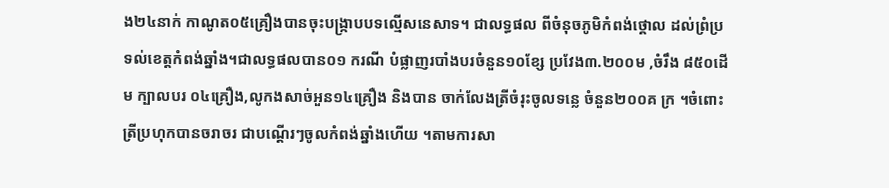ង២៤នាក់ កាណូត០៥គ្រឿងបានចុះបង្រ្កាបបទល្មើសនេសាទ។ ជាលទ្ធផល ពីចំនុចភូមិកំពង់ថ្គោល ដល់ព្រំប្រទល់ខេត្តកំពង់ឆ្នាំង។ជាលទ្ធផលបាន០១ ករណី បំផ្លាញរបាំងបរចំនួន១០ខ្សែ ប្រវែង៣.២០០ម ,ចំរឹង ៨៥០ដើម ក្បាលបរ ០៤គ្រឿង,លូកងសាច់អួន១៤គ្រឿង និងបាន ចាក់លែងត្រីចំរុះចូលទន្លេ ចំនួន២០០គ ក្រ ។ចំពោះត្រីប្រហុកបានចរាចរ ជាបណ្តើរៗចូលកំពង់ឆ្នាំងហើយ ។តាមការសា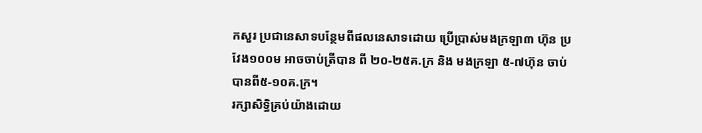កសួរ ប្រជានេសាទបន្ថែមពីផលនេសាទដោយ ប្រើប្រាស់មងក្រឡា៣ ហ៊ុន ប្រវែង១០០ម អាចចាប់ត្រីបាន ពី ២០-២៥គ.ក្រ និង មងក្រឡា ៥-៧ហ៊ុន ចាប់បានពី៥-១០គ.ក្រ។
រក្សាសិទិ្ធគ្រប់យ៉ាងដោយ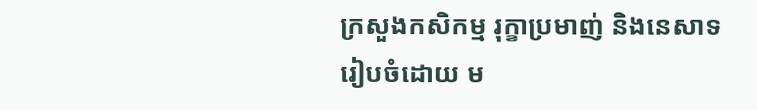ក្រសួងកសិកម្ម រុក្ខាប្រមាញ់ និងនេសាទ
រៀបចំដោយ ម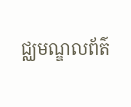ជ្ឈមណ្ឌលព័ត៌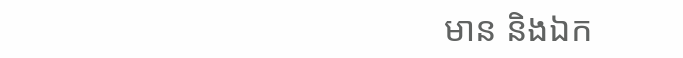មាន និងឯក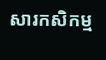សារកសិកម្ម